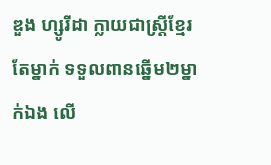ឌួង ហ្សូរីដា ក្លាយជាស្ត្រីខ្មែរតែម្នាក់ ទទួលពានឆ្នើម២ម្នាក់ឯង លើ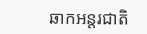ឆាកអន្តរជាតិ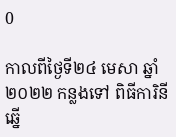0

កាលពីថ្ងៃទី២៤ មេសា ឆ្នាំ២០២២ កន្លងទៅ ពិធីការិនីឆ្នើ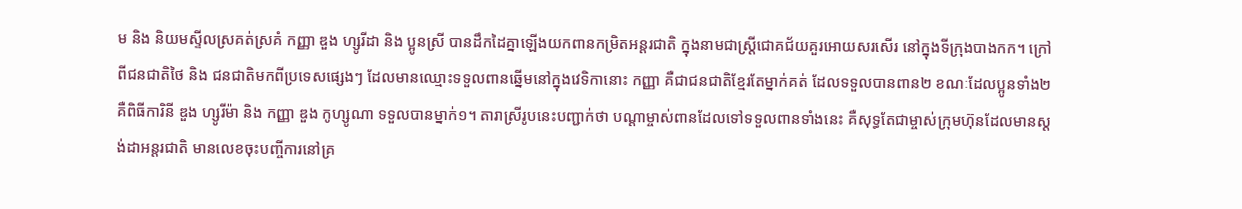ម និង និយមស្ទីលស្រគត់ស្រគំ កញ្ញា ឌួង ហ្សូរីដា និង ប្អូនស្រី បានដឹកដៃគ្នាឡើងយកពានកម្រិតអន្តរជាតិ ក្នុងនាមជាស្ត្រីជោគជ័យគួរអោយសរសើរ នៅក្នុងទីក្រុងបាងកក។ ក្រៅពីជនជាតិថៃ និង ជនជាតិមកពីប្រទេសផ្សេងៗ ដែលមានឈ្មោះទទួលពានឆ្នើមនៅក្នុងវេទិកានោះ កញ្ញា គឺជាជនជាតិខ្មែរតែម្នាក់គត់ ដែលទទួលបានពាន២ ខណៈដែលប្អូនទាំង២ គឺពិធីការិនី ឌួង ហ្សូរីម៉ា និង កញ្ញា ឌួង កូហ្សូណា ទទួលបានម្នាក់១។ តារាស្រីរូបនេះបញ្ជាក់ថា បណ្ដាម្ចាស់ពានដែលទៅទទួលពានទាំងនេះ គឺសុទ្ធតែជាម្ចាស់ក្រុមហ៊ុនដែលមានស្តង់ដាអន្តរជាតិ មានលេខចុះបញ្ចីការនៅគ្រ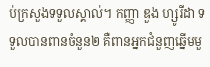ប់ក្រសួងទទួលស្គាល់។ កញ្ញា ឌួង ហ្សូរីដា ទទួលបានពានចំនួន២ គឺពានអ្នកជំនួញឆ្នើមមួ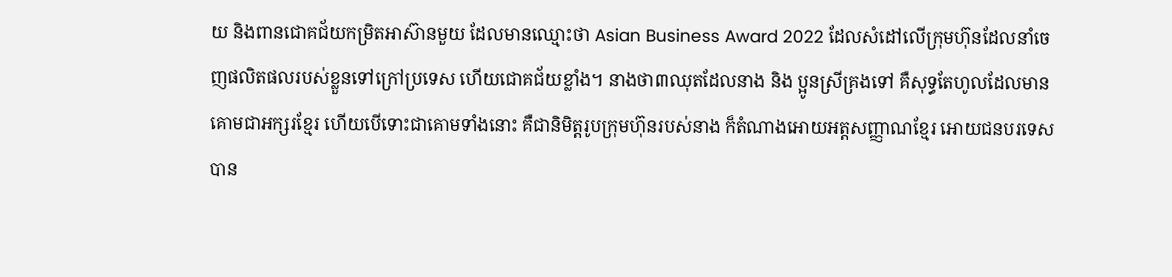យ និងពានជោគជ័យកម្រិតអាស៊ានមួយ ដែលមានឈ្មោះថា Asian Business Award 2022 ដែលសំដៅលើក្រុមហ៊ុនដែលនាំចេញផលិតផលរបស់ខ្លួនទៅក្រៅប្រទេស ហើយជោគជ័យខ្លាំង។ នាងថា៣ឈុតដែលនាង និង ប្អូនស្រីគ្រងទៅ គឺសុទ្ធតែហូលដែលមានគោមជាអក្សរខ្មែរ ហើយបើទោះជាគោមទាំងនោះ គឺជានិមិត្តរូបក្រុមហ៊ុនរបស់នាង ក៏តំណាងអោយអត្តសញ្ញាណខ្មែរ អោយជនបរទេសបាន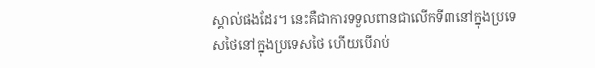ស្គាល់ផងដែរ។ នេះគឺជាការទទួលពានជាលើកទី៣នៅក្នុងប្រទេសថៃនៅក្នុងប្រទេសថៃ ហើយបើរាប់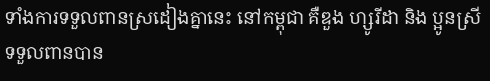ទាំងការទទួលពានស្រដៀងគ្នានេះ នៅកម្ពុជា គឺឌួង ហ្សូរីដា និង ប្អូនស្រីទទួលពានបាន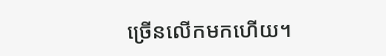ច្រើនលើកមកហើយ។